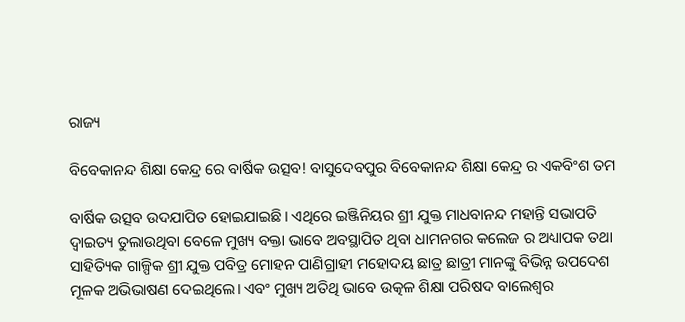ରାଜ୍ୟ

ବିବେକାନନ୍ଦ ଶିକ୍ଷା କେନ୍ଦ୍ର ରେ ବାର୍ଷିକ ଉତ୍ସବ! ବାସୁଦେବପୁର ବିବେକାନନ୍ଦ ଶିକ୍ଷା କେନ୍ଦ୍ର ର ଏକବିଂଶ ତମ

ବାର୍ଷିକ ଉତ୍ସବ ଉଦଯାପିତ ହୋଇଯାଇଛି। ଏଥିରେ ଇଞ୍ଜିନିୟର ଶ୍ରୀ ଯୁକ୍ତ ମାଧବାନନ୍ଦ ମହାନ୍ତି ସଭାପତି ଦ୍ବାଇତ୍ୟ ତୁଲାଉଥିବା ବେଳେ ମୁଖ୍ୟ ବକ୍ତା ଭାବେ ଅବସ୍ଥାପିତ ଥିବା ଧାମନଗର କଲେଜ ର ଅଧ୍ୟାପକ ତଥା ସାହିତ୍ୟିକ ଗାଳ୍ପିକ ଶ୍ରୀ ଯୁକ୍ତ ପବିତ୍ର ମୋହନ ପାଣିଗ୍ରାହୀ ମହୋଦୟ ଛାତ୍ର ଛାତ୍ରୀ ମାନଙ୍କୁ ବିଭିନ୍ନ ଉପଦେଶ ମୂଳକ ଅଭିଭାଷଣ ଦେଇଥିଲେ। ଏବଂ ମୁଖ୍ୟ ଅତିଥି ଭାବେ ଉତ୍କଳ ଶିକ୍ଷା ପରିଷଦ ବାଲେଶ୍ଵର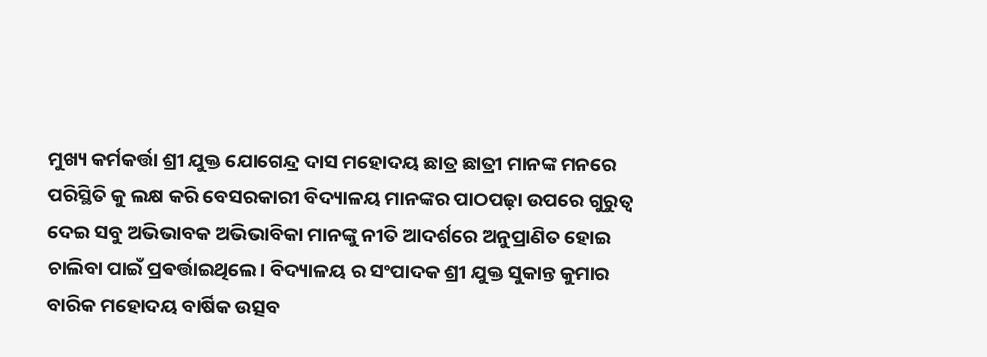ମୁଖ୍ୟ କର୍ମକର୍ତ୍ତା ଶ୍ରୀ ଯୁକ୍ତ ଯୋଗେନ୍ଦ୍ର ଦାସ ମହୋଦୟ ଛାତ୍ର ଛାତ୍ରୀ ମାନଙ୍କ ମନରେ ପରିସ୍ଥିତି କୁ ଲକ୍ଷ କରି ବେସରକାରୀ ବିଦ୍ୟାଳୟ ମାନଙ୍କର ପାଠପଢ଼ା ଉପରେ ଗୁରୁତ୍ବ ଦେଇ ସବୁ ଅଭିଭାବକ ଅଭିଭାବିକା ମାନଙ୍କୁ ନୀତି ଆଦର୍ଶରେ ଅନୁପ୍ରାଣିତ ହୋଇ ଚାଲିବା ପାଇଁ ପ୍ରଵର୍ତ୍ତାଇଥିଲେ। ବିଦ୍ୟାଳୟ ର ସଂପାଦକ ଶ୍ରୀ ଯୁକ୍ତ ସୁକାନ୍ତ କୁମାର ବାରିକ ମହୋଦୟ ବାର୍ଷିକ ଉତ୍ସବ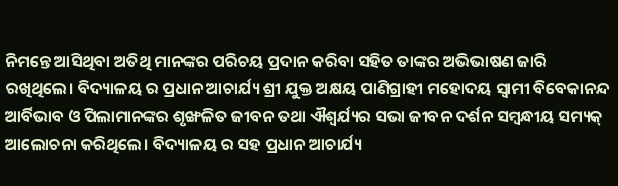ନିମନ୍ତେ ଆସିଥିବା ଅତିଥି ମାନଙ୍କର ପରିଚୟ ପ୍ରଦାନ କରିବା ସହିତ ତାଙ୍କର ଅଭିଭାଷଣ ଜାରି ରଖିଥିଲେ। ବିଦ୍ୟାଳୟ ର ପ୍ରଧାନ ଆଚାର୍ଯ୍ୟ ଶ୍ରୀ ଯୁକ୍ତ ଅକ୍ଷୟ ପାଣିଗ୍ରାହୀ ମହୋଦୟ ସ୍ଵାମୀ ବିବେକାନନ୍ଦ ଆର୍ବିଭାବ ଓ ପିଲାମାନଙ୍କର ଶୃଙ୍ଖଳିତ ଜୀବନ ତଥା ଐଶ୍ୱର୍ଯ୍ୟର ସଭା ଜୀବନ ଦର୍ଶନ ସମ୍ବନ୍ଧୀୟ ସମ୍ୟକ୍ ଆଲୋଚନା କରିଥିଲେ। ବିଦ୍ୟାଳୟ ର ସହ ପ୍ରଧାନ ଆଚାର୍ଯ୍ୟ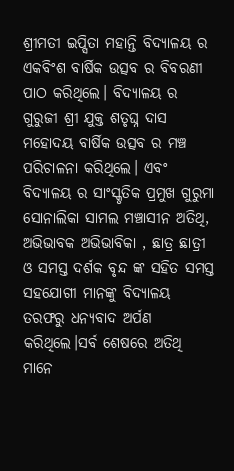ଶ୍ରୀମତୀ ଇପ୍ସିତା ମହାନ୍ତି ବିଦ୍ୟାଳୟ ର ଏକବିଂଶ ବାର୍ଷିକ ଉତ୍ସବ ର ବିବରଣୀ ପାଠ କରିଥିଲେ। ବିଦ୍ୟାଳୟ ର ଗୁରୁଜୀ ଶ୍ରୀ ଯୁକ୍ତ ଶତୃଘ୍ନ ଦାସ ମହୋଦୟ ବାର୍ଷିକ ଉତ୍ସବ ର ମଞ୍ଚ ପରିଚାଳନା କରିଥିଲେ। ଏବଂ ବିଦ୍ୟାଳୟ ର ସାଂସ୍କୃତିକ ପ୍ରମୁଖ ଗୁରୁମା ସୋନାଲିକା ସାମଲ ମଞ୍ଚାସୀନ ଅତିଥି, ଅଭିଭାବକ ଅଭିଭାବିକା , ଛାତ୍ର ଛାତ୍ରୀ ଓ ସମସ୍ତ ଦର୍ଶକ ବୃନ୍ଦ ଙ୍କ ସହିତ ସମସ୍ତ ସହଯୋଗୀ ମାନଙ୍କୁ ବିଦ୍ୟାଳୟ ତରଫରୁ ଧନ୍ୟବାଦ ଅର୍ପଣ କରିଥିଲେ।ସର୍ବ ଶେଷରେ ଅତିଥି ମାନେ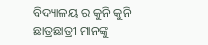ବିଦ୍ୟାଳୟ ର କୁନି କୁନି ଛାତ୍ରଛାତ୍ରୀ ମାନଙ୍କୁ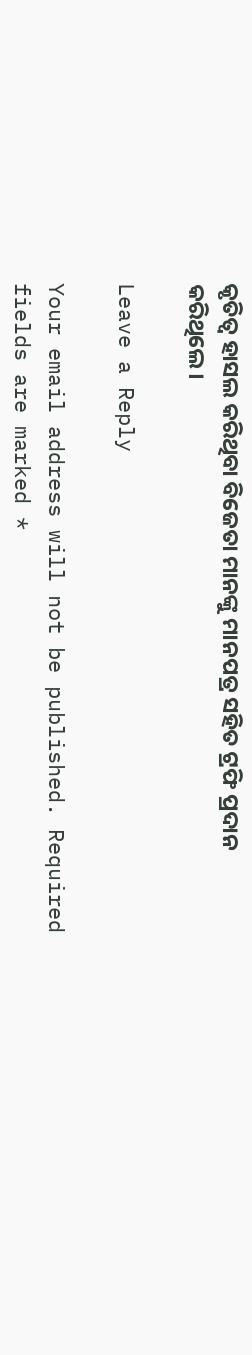କୃତିତ୍ୱ ହାସଲ କରିଥିବା ବିଜେତା ମାନଙ୍କୁ ମାନପତ୍ର ସହିତ ଟ୍ରଫି ପ୍ରଦାନ କରିଥିଲେ।

Leave a Reply

Your email address will not be published. Required fields are marked *